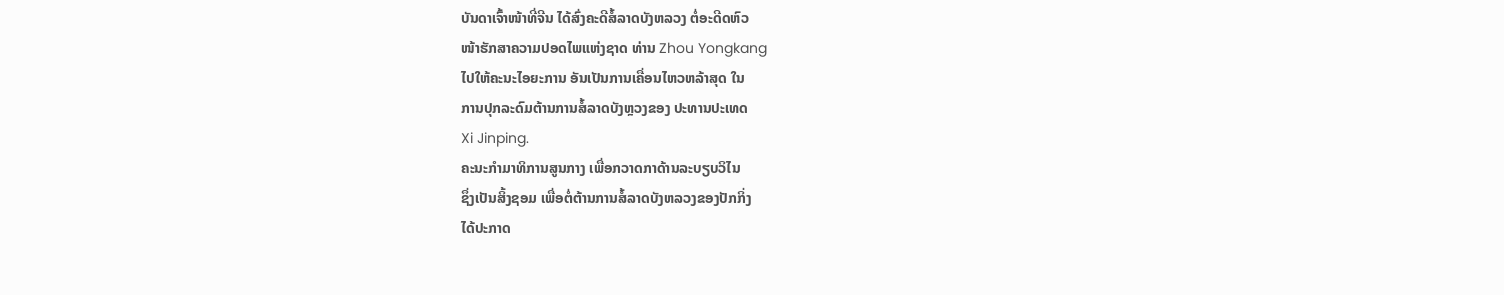ບັນດາເຈົ້າໜ້າທີ່ຈີນ ໄດ້ສົ່ງຄະດີສໍ້ລາດບັງຫລວງ ຕໍ່ອະດີດຫົວ
ໜ້າຮັກສາຄວາມປອດໄພແຫ່ງຊາດ ທ່ານ Zhou Yongkang
ໄປໃຫ້ຄະນະໄອຍະການ ອັນເປັນການເຄື່ອນໄຫວຫລ້າສຸດ ໃນ
ການປຸກລະດົມຕ້ານການສໍ້ລາດບັງຫຼວງຂອງ ປະທານປະເທດ
Xi Jinping.
ຄະນະກຳມາທິການສູນກາງ ເພື່ອກວາດກາດ້ານລະບຽບວິໄນ
ຊຶ່ງເປັນສິ້ງຊອມ ເພື່ອຕໍ່ຕ້ານການສໍ້ລາດບັງຫລວງຂອງປັກກິ່ງ
ໄດ້ປະກາດ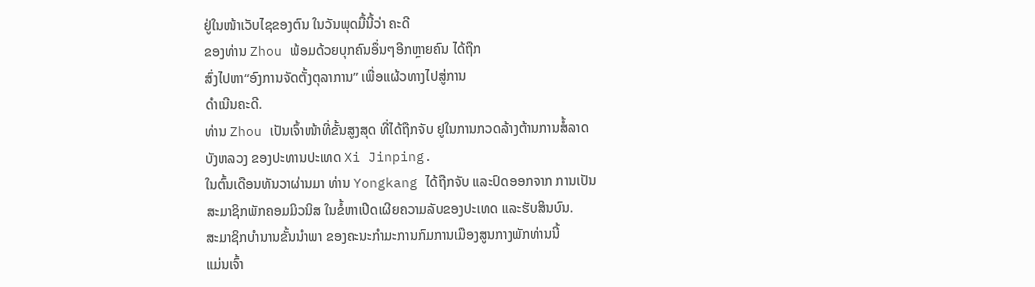ຢູ່ໃນໜ້າເວັບໄຊຂອງຕົນ ໃນວັນພຸດມື້ນີ້ວ່າ ຄະດີ
ຂອງທ່ານ Zhou ພ້ອມດ້ວຍບຸກຄົນອຶ່ນໆອີກຫຼາຍຄົນ ໄດ້ຖືກ
ສົ່ງໄປຫາ“ອົງການຈັດຕັ້ງຕຸລາການ” ເພື່ອແຜ້ວທາງໄປສູ່ການ
ດຳເນີນຄະດີ.
ທ່ານ Zhou ເປັນເຈົ້າໜ້າທີ່ຂັ້ນສູງສຸດ ທີ່ໄດ້ຖືກຈັບ ຢູໃນການກວດລ້າງຕ້ານການສໍ້ລາດ
ບັງຫລວງ ຂອງປະທານປະເທດ Xi Jinping.
ໃນຕົ້ນເດືອນທັນວາຜ່ານມາ ທ່ານ Yongkang ໄດ້ຖືກຈັບ ແລະປົດອອກຈາກ ການເປັນ
ສະມາຊິກພັກຄອມມິວນິສ ໃນຂໍ້ຫາເປີດເຜີຍຄວາມລັບຂອງປະເທດ ແລະຮັບສິນບົນ.
ສະມາຊິກບຳນານຂັ້ນນຳພາ ຂອງຄະນະກໍາມະການກົມການເມືອງສູນກາງພັກທ່ານນີ້
ແມ່ນເຈົ້າ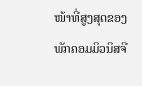ໜ້າທີ່ສູງສຸດຂອງພັກຄອມມິວນິສຈີ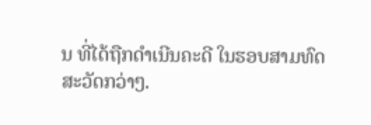ນ ທີ່ໄດ້ຖືກດຳເນີນຄະດີ ໃນຮອບສາມທົດ
ສະວັດກວ່າໆ.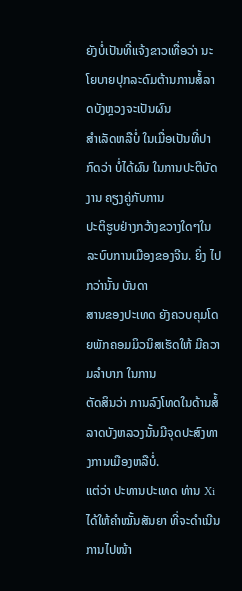ຍັງບໍ່ເປັນທີ່ແຈ້ງຂາວເທື່ອວ່າ ນະໂຍບາຍປຸກລະດົມຕ້ານການສໍ້ລາດບັງຫຼວງຈະເປັນຜົນ
ສຳເລັດຫລືບໍ່ ໃນເມື່ອເປັນທີ່ປາກົດວ່າ ບໍ່ໄດ້ຜົນ ໃນການປະຕິບັດງານ ຄຽງຄູ່ກັບການ
ປະຕິຮູບຢ່າງກວ້າງຂວາງໃດໆໃນລະບົບການເມືອງຂອງຈີນ. ຍິ່ງ ໄປກວ່ານັ້ນ ບັນດາ
ສານຂອງປະເທດ ຍັງຄວບຄຸມໂດຍພັກຄອມມິວນິສເຮັດໃຫ້ ມີຄວາມລຳບາກ ໃນການ
ຕັດສິນວ່າ ການລົງໂທດໃນດ້ານສໍ້ລາດບັງຫລວງນັ້ນມີຈຸດປະສົງທາງການເມືອງຫລືບໍ່.
ແຕ່ວ່າ ປະທານປະເທດ ທ່ານ Xi ໄດ້ໃຫ້ຄຳໝັ້ນສັນຍາ ທີ່ຈະດຳເນີນການໄປໜ້າ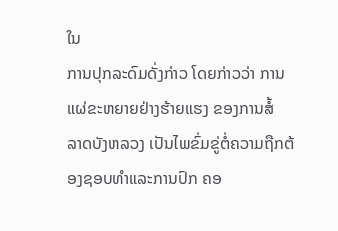ໃນ
ການປຸກລະດົມດັ່ງກ່າວ ໂດຍກ່າວວ່າ ການແຜ່ຂະຫຍາຍຢ່າງຮ້າຍແຮງ ຂອງການສໍ້
ລາດບັງຫລວງ ເປັນໄພຂົ່ມຂູ່ຕໍ່ຄວາມຖືກຕ້ອງຊອບທຳແລະການປົກ ຄອ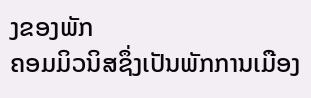ງຂອງພັກ
ຄອມມິວນິສຊຶ່ງເປັນພັກການເມືອງ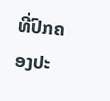ທີ່ປົກຄອງປະ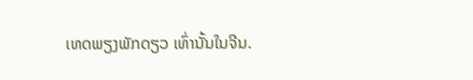ເທດພຽງພັກດຽວ ເທົ່ານັ້ນໃນຈີນ.